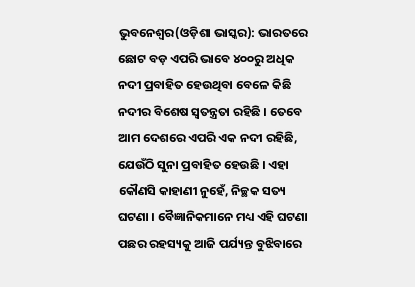ଭୁବନେଶ୍ୱର(ଓଡ଼ିଶା ଭାସ୍କର): ଭାରତରେ ଛୋଟ ବଡ଼ ଏପରି ଭାବେ ୪୦୦ରୁ ଅଧିକ ନଦୀ ପ୍ରବାହିତ ହେଉଥିବା ବେଳେ କିଛି ନଦୀର ବିଶେଷ ସ୍ୱତନ୍ତ୍ରତା ରହିଛି । ତେବେ ଆମ ଦେଶରେ ଏପରି ଏକ ନଦୀ ରହିଛି, ଯେଉଁଠି ସୁନା ପ୍ରବାହିତ ହେଉଛି । ଏହା କୌଣସି କାହାଣୀ ନୁହେଁ, ନିଚ୍ଛକ ସତ୍ୟ ଘଟଣା । ବୈଜ୍ଞାନିକମାନେ ମଧ୍ୟ ଏହି ଘଟଣା ପଛର ରହସ୍ୟକୁ ଆଜି ପର୍ଯ୍ୟନ୍ତ ବୁଝିବାରେ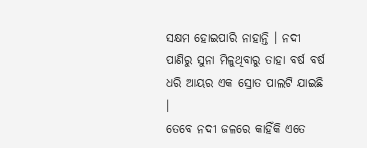ସକ୍ଷମ ହୋଇପାରି ନାହାନ୍ତି । ନଦୀ ପାଣିରୁ ସୁନା ମିଳୁଥିବାରୁ ତାହା ବର୍ଷ ବର୍ଷ ଧରି ଆୟର ଏକ ସ୍ରୋତ ପାଲଟି ଯାଇଛି ।
ତେବେ ନଦୀ ଜଳରେ କାହିଁକି ଏତେ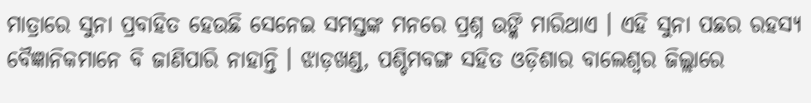ମାତ୍ରାରେ ସୁନା ପ୍ରବାହିତ ହେଉଛି ସେନେଇ ସମସ୍ତଙ୍କ ମନରେ ପ୍ରଶ୍ନ ଉଙ୍କି ମାରିଥାଏ । ଏହି ସୁନା ପଛର ରହସ୍ୟ ବୈଜ୍ଞାନିକମାନେ ବି ଜାଣିପାରି ନାହାନ୍ତି । ଝାଡ଼ଖଣ୍ଡ, ପଶ୍ଚିମବଙ୍ଗ ସହିତ ଓଡ଼ିଶାର ବାଲେଶ୍ୱର ଜିଲ୍ଲାରେ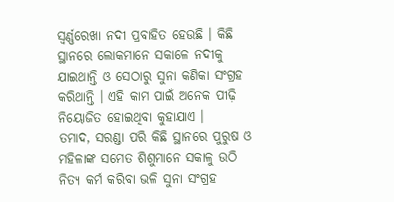ସ୍ୱର୍ଣ୍ଣରେଖା ନଦୀ ପ୍ରବାହିତ ହେଉଛି । କିଛି ସ୍ଥାନରେ ଲୋକମାନେ ସକାଳେ ନଦୀକୁ ଯାଇଥାନ୍ତି ଓ ସେଠାରୁ ସୁନା କଣିକା ସଂଗ୍ରହ କରିଥାନ୍ତି । ଏହି କାମ ପାଇଁ ଅନେକ ପୀଢ଼ି ନିୟୋଜିତ ହୋଇଥିବା କୁହାଯାଏ ।
ତମାଦ, ସରଣ୍ଡା ପରି କିଛି ସ୍ଥାନରେ ପୁରୁଷ ଓ ମହିଳାଙ୍କ ସମେତ ଶିଶୁମାନେ ସକାଳୁ ଉଠି ନିତ୍ୟ କର୍ମ କରିବା ଭଳି ସୁନା ସଂଗ୍ରହ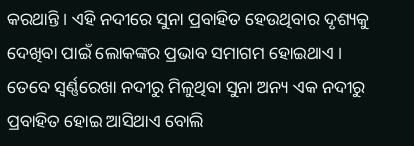କରଥାନ୍ତି । ଏହି ନଦୀରେ ସୁନା ପ୍ରବାହିତ ହେଉଥିବାର ଦୃଶ୍ୟକୁ ଦେଖିବା ପାଇଁ ଲୋକଙ୍କର ପ୍ରଭାବ ସମାଗମ ହୋଇଥାଏ । ତେବେ ସ୍ୱର୍ଣ୍ଣରେଖା ନଦୀରୁ ମିଳୁଥିବା ସୁନା ଅନ୍ୟ ଏକ ନଦୀରୁ ପ୍ରବାହିତ ହୋଇ ଆସିଥାଏ ବୋଲି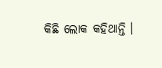କିଛି ଲୋକ କହିଥାନ୍ତି ।